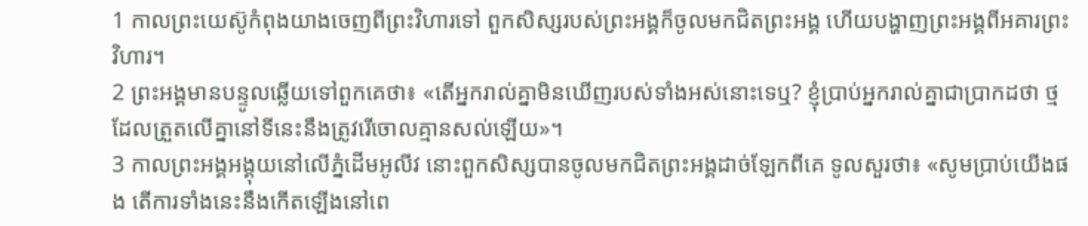1 កាលព្រះយេស៊ូកំពុងយាងចេញពីព្រះវិហារទៅ ពួកសិស្សរបស់ព្រះអង្គក៏ចូលមកជិតព្រះអង្គ ហើយបង្ហាញព្រះអង្គពីអគារព្រះវិហារ។
2 ព្រះអង្គមានបន្ទូលឆ្លើយទៅពួកគេថា៖ «តើអ្នករាល់គ្នាមិនឃើញរបស់ទាំងអស់នោះទេឬ? ខ្ញុំប្រាប់អ្នករាល់គ្នាជាប្រាកដថា ថ្មដែលត្រួតលើគ្នានៅទីនេះនឹងត្រូវរើចោលគ្មានសល់ឡើយ»។
3 កាលព្រះអង្គអង្គុយនៅលើភ្នំដើមអូលីវ នោះពួកសិស្សបានចូលមកជិតព្រះអង្គដាច់ឡែកពីគេ ទូលសួរថា៖ «សូមប្រាប់យើងផង តើការទាំងនេះនឹងកើតឡើងនៅពេ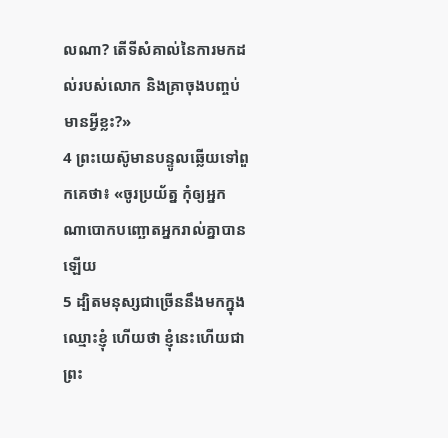លណា? តើទីសំគាល់នៃការមកដល់របស់លោក និងគ្រាចុងបញ្ចប់មានអ្វីខ្លះ?»
4 ព្រះយេស៊ូមានបន្ទូលឆ្លើយទៅពួកគេថា៖ «ចូរប្រយ័ត្ន កុំឲ្យអ្នកណាបោកបញ្ឆោតអ្នករាល់គ្នាបានឡើយ
5 ដ្បិតមនុស្សជាច្រើននឹងមកក្នុងឈ្មោះខ្ញុំ ហើយថា ខ្ញុំនេះហើយជាព្រះ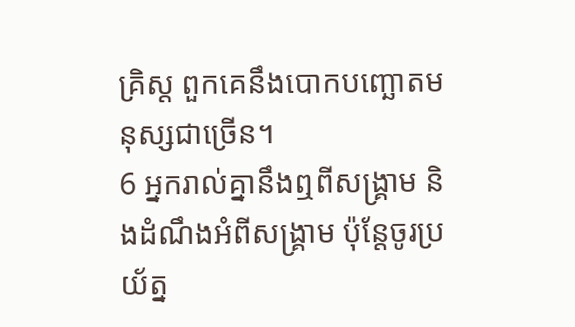គ្រិស្ដ ពួកគេនឹងបោកបញ្ឆោតមនុស្សជាច្រើន។
6 អ្នករាល់គ្នានឹងឮពីសង្គ្រាម និងដំណឹងអំពីសង្គ្រាម ប៉ុន្ដែចូរប្រយ័ត្ន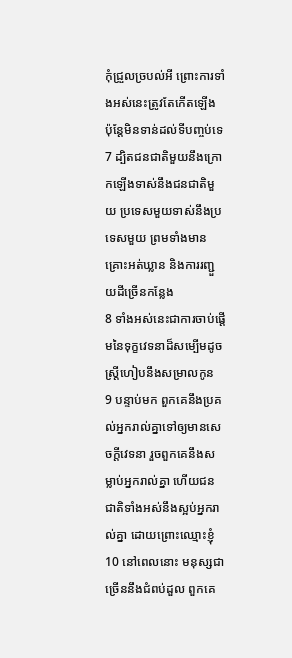កុំជ្រួលច្របល់អី ព្រោះការទាំងអស់នេះត្រូវតែកើតឡើង ប៉ុន្តែមិនទាន់ដល់ទីបញ្ចប់ទេ
7 ដ្បិតជនជាតិមួយនឹងក្រោកឡើងទាស់នឹងជនជាតិមួយ ប្រទេសមួយទាស់នឹងប្រទេសមួយ ព្រមទាំងមានគ្រោះអត់ឃ្លាន និងការរញ្ជួយដីច្រើនកន្លែង
8 ទាំងអស់នេះជាការចាប់ផ្តើមនៃទុក្ខវេទនាដ៏សម្បើមដូចស្ដ្រីហៀបនឹងសម្រាលកូន
9 បន្ទាប់មក ពួកគេនឹងប្រគល់អ្នករាល់គ្នាទៅឲ្យមានសេចក្ដីវេទនា រួចពួកគេនឹងសម្លាប់អ្នករាល់គ្នា ហើយជនជាតិទាំងអស់នឹងស្អប់អ្នករាល់គ្នា ដោយព្រោះឈ្មោះខ្ញុំ
10 នៅពេលនោះ មនុស្សជាច្រើននឹងជំពប់ដួល ពួកគេ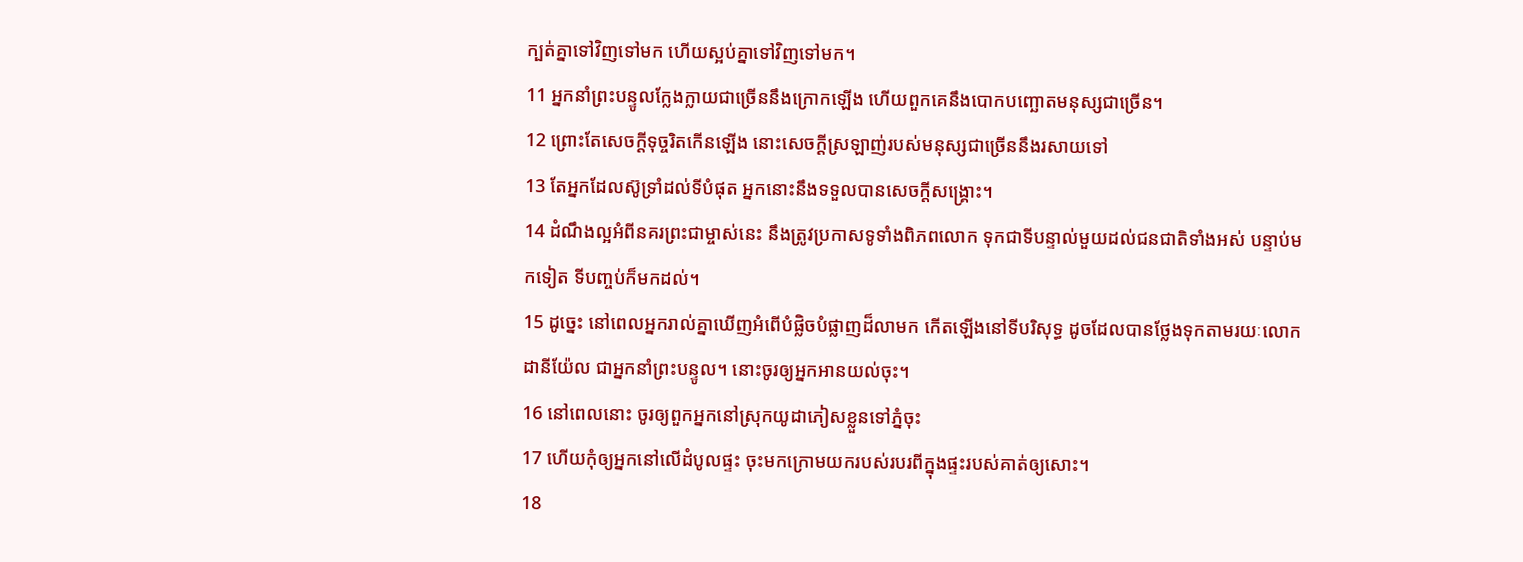ក្បត់គ្នាទៅវិញទៅមក ហើយស្អប់គ្នាទៅវិញទៅមក។
11 អ្នកនាំព្រះបន្ទូលក្លែងក្លាយជាច្រើននឹងក្រោកឡើង ហើយពួកគេនឹងបោកបញ្ឆោតមនុស្សជាច្រើន។
12 ព្រោះតែសេចក្ដីទុច្ចរិតកើនឡើង នោះសេចក្ដីស្រឡាញ់របស់មនុស្សជាច្រើននឹងរសាយទៅ
13 តែអ្នកដែលស៊ូទ្រាំដល់ទីបំផុត អ្នកនោះនឹងទទួលបានសេចក្ដីសង្គ្រោះ។
14 ដំណឹងល្អអំពីនគរព្រះជាម្ចាស់នេះ នឹងត្រូវប្រកាសទូទាំងពិភពលោក ទុកជាទីបន្ទាល់មួយដល់ជនជាតិទាំងអស់ បន្ទាប់មកទៀត ទីបញ្ចប់ក៏មកដល់។
15 ដូច្នេះ នៅពេលអ្នករាល់គ្នាឃើញអំពើបំផ្លិចបំផ្លាញដ៏លាមក កើតឡើងនៅទីបរិសុទ្ធ ដូចដែលបានថ្លែងទុកតាមរយៈលោកដានីយ៉ែល ជាអ្នកនាំព្រះបន្ទូល។ នោះចូរឲ្យអ្នកអានយល់ចុះ។
16 នៅពេលនោះ ចូរឲ្យពួកអ្នកនៅស្រុកយូដាភៀសខ្លួនទៅភ្នំចុះ
17 ហើយកុំឲ្យអ្នកនៅលើដំបូលផ្ទះ ចុះមកក្រោមយករបស់របរពីក្នុងផ្ទះរបស់គាត់ឲ្យសោះ។
18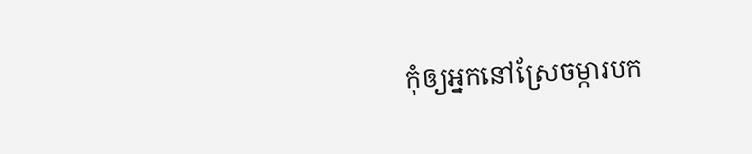កុំឲ្យអ្នកនៅស្រែចម្ការបក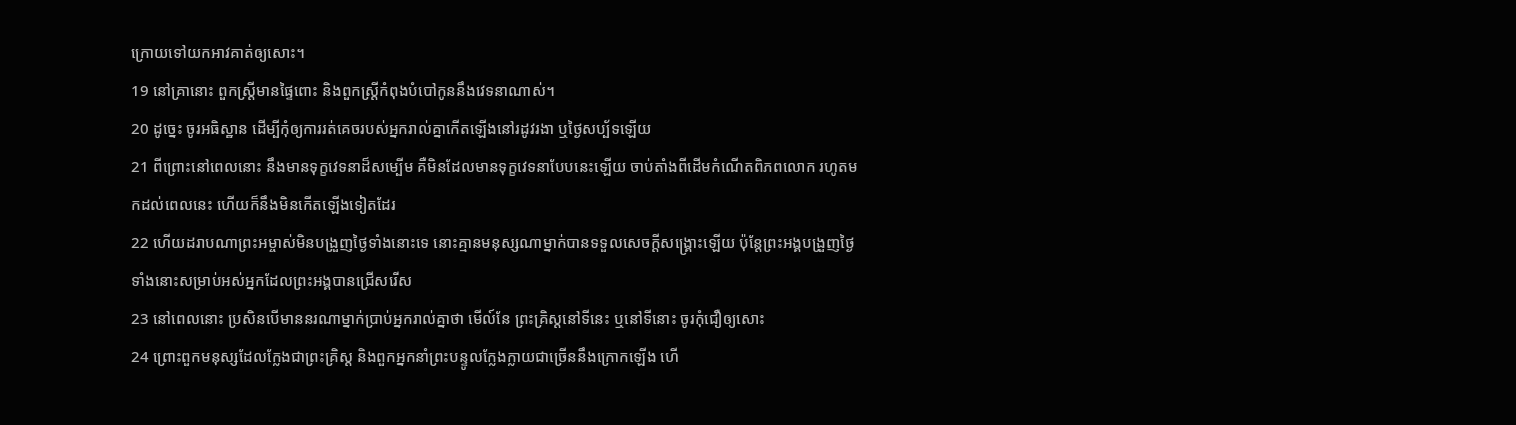ក្រោយទៅយកអាវគាត់ឲ្យសោះ។
19 នៅគ្រានោះ ពួកស្ដ្រីមានផ្ទៃពោះ និងពួកស្ដ្រីកំពុងបំបៅកូននឹងវេទនាណាស់។
20 ដូច្នេះ ចូរអធិស្ឋាន ដើម្បីកុំឲ្យការរត់គេចរបស់អ្នករាល់គ្នាកើតឡើងនៅរដូវរងា ឬថ្ងៃសប្ប័ទឡើយ
21 ពីព្រោះនៅពេលនោះ នឹងមានទុក្ខវេទនាដ៏សម្បើម គឺមិនដែលមានទុក្ខវេទនាបែបនេះឡើយ ចាប់តាំងពីដើមកំណើតពិភពលោក រហូតមកដល់ពេលនេះ ហើយក៏នឹងមិនកើតឡើងទៀតដែរ
22 ហើយដរាបណាព្រះអម្ចាស់មិនបង្រួញថ្ងៃទាំងនោះទេ នោះគ្មានមនុស្សណាម្នាក់បានទទួលសេចក្ដីសង្គ្រោះឡើយ ប៉ុន្ដែព្រះអង្គបង្រួញថ្ងៃទាំងនោះសម្រាប់អស់អ្នកដែលព្រះអង្គបានជ្រើសរើស
23 នៅពេលនោះ ប្រសិនបើមាននរណាម្នាក់ប្រាប់អ្នករាល់គ្នាថា មើល៍នែ ព្រះគ្រិស្ដនៅទីនេះ ឬនៅទីនោះ ចូរកុំជឿឲ្យសោះ
24 ព្រោះពួកមនុស្សដែលក្លែងជាព្រះគ្រិស្ដ និងពួកអ្នកនាំព្រះបន្ទូលក្លែងក្លាយជាច្រើននឹងក្រោកឡើង ហើ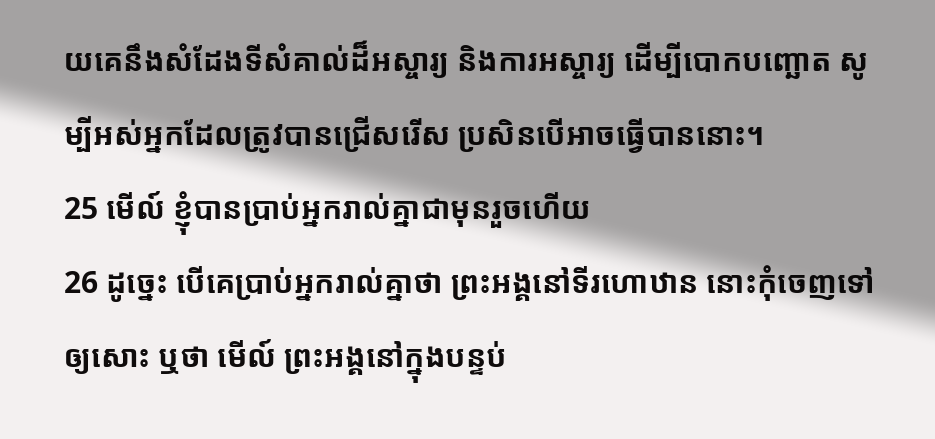យគេនឹងសំដែងទីសំគាល់ដ៏អស្ចារ្យ និងការអស្ចារ្យ ដើម្បីបោកបញ្ឆោត សូម្បីអស់អ្នកដែលត្រូវបានជ្រើសរើស ប្រសិនបើអាចធ្វើបាននោះ។
25 មើល៍ ខ្ញុំបានប្រាប់អ្នករាល់គ្នាជាមុនរួចហើយ
26 ដូច្នេះ បើគេប្រាប់អ្នករាល់គ្នាថា ព្រះអង្គនៅទីរហោឋាន នោះកុំចេញទៅឲ្យសោះ ឬថា មើល៍ ព្រះអង្គនៅក្នុងបន្ទប់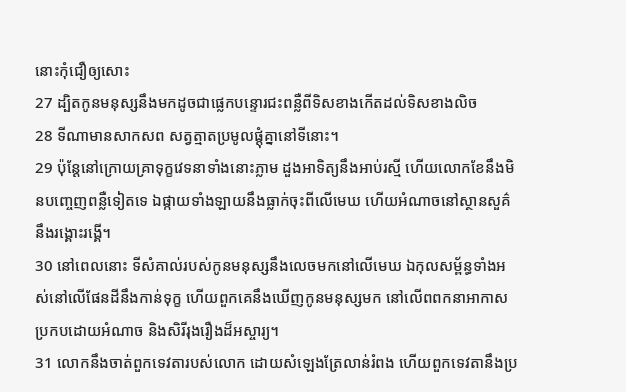នោះកុំជឿឲ្យសោះ
27 ដ្បិតកូនមនុស្សនឹងមកដូចជាផ្លេកបន្ទោរជះពន្លឺពីទិសខាងកើតដល់ទិសខាងលិច
28 ទីណាមានសាកសព សត្វត្មាតប្រមូលផ្ដុំគ្នានៅទីនោះ។
29 ប៉ុន្ដែនៅក្រោយគ្រាទុក្ខវេទនាទាំងនោះភ្លាម ដួងអាទិត្យនឹងអាប់រស្មី ហើយលោកខែនឹងមិនបញ្ចេញពន្លឺទៀតទេ ឯផ្កាយទាំងឡាយនឹងធ្លាក់ចុះពីលើមេឃ ហើយអំណាចនៅស្ថានសួគ៌នឹងរង្គោះរង្គើ។
30 នៅពេលនោះ ទីសំគាល់របស់កូនមនុស្សនឹងលេចមកនៅលើមេឃ ឯកុលសម្ព័ន្ធទាំងអស់នៅលើផែនដីនឹងកាន់ទុក្ខ ហើយពួកគេនឹងឃើញកូនមនុស្សមក នៅលើពពកនាអាកាសប្រកបដោយអំណាច និងសិរីរុងរឿងដ៏អស្ចារ្យ។
31 លោកនឹងចាត់ពួកទេវតារបស់លោក ដោយសំឡេងត្រែលាន់រំពង ហើយពួកទេវតានឹងប្រ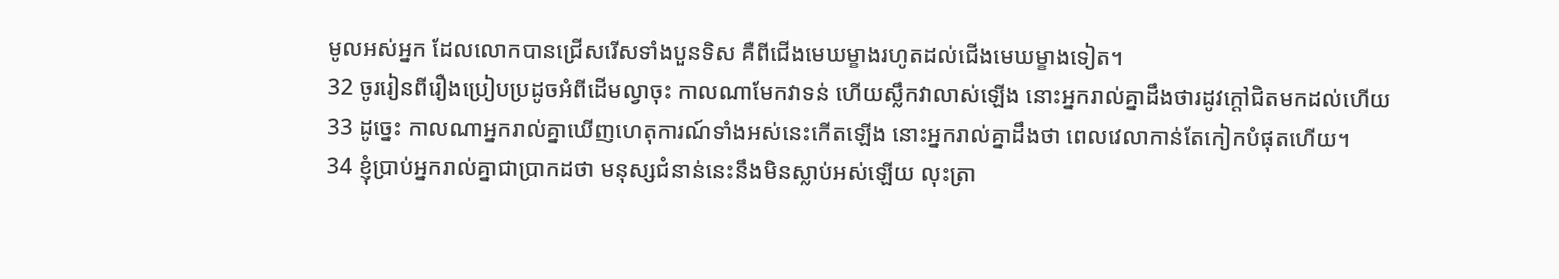មូលអស់អ្នក ដែលលោកបានជ្រើសរើសទាំងបួនទិស គឺពីជើងមេឃម្ខាងរហូតដល់ជើងមេឃម្ខាងទៀត។
32 ចូររៀនពីរឿងប្រៀបប្រដូចអំពីដើមល្វាចុះ កាលណាមែកវាទន់ ហើយស្លឹកវាលាស់ឡើង នោះអ្នករាល់គ្នាដឹងថារដូវក្ដៅជិតមកដល់ហើយ
33 ដូច្នេះ កាលណាអ្នករាល់គ្នាឃើញហេតុការណ៍ទាំងអស់នេះកើតឡើង នោះអ្នករាល់គ្នាដឹងថា ពេលវេលាកាន់តែកៀកបំផុតហើយ។
34 ខ្ញុំប្រាប់អ្នករាល់គ្នាជាប្រាកដថា មនុស្សជំនាន់នេះនឹងមិនស្លាប់អស់ឡើយ លុះត្រា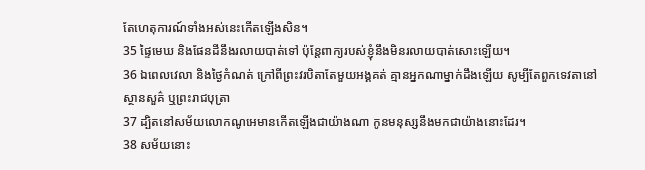តែហេតុការណ៍ទាំងអស់នេះកើតឡើងសិន។
35 ផ្ទៃមេឃ និងផែនដីនឹងរលាយបាត់ទៅ ប៉ុន្ដែពាក្យរបស់ខ្ញុំនឹងមិនរលាយបាត់សោះឡើយ។
36 ឯពេលវេលា និងថ្ងៃកំណត់ ក្រៅពីព្រះវរបិតាតែមួយអង្គគត់ គ្មានអ្នកណាម្នាក់ដឹងឡើយ សូម្បីតែពួកទេវតានៅស្ថានសួគ៌ ឬព្រះរាជបុត្រា
37 ដ្បិតនៅសម័យលោកណូអេមានកើតឡើងជាយ៉ាងណា កូនមនុស្សនឹងមកជាយ៉ាងនោះដែរ។
38 សម័យនោះ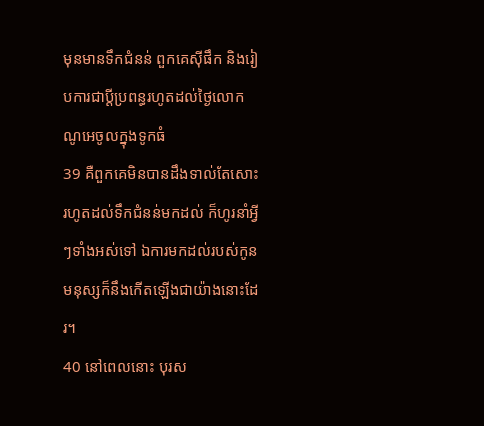មុនមានទឹកជំនន់ ពួកគេស៊ីផឹក និងរៀបការជាប្ដីប្រពន្ធរហូតដល់ថ្ងៃលោកណូអេចូលក្នុងទូកធំ
39 គឺពួកគេមិនបានដឹងទាល់តែសោះ រហូតដល់ទឹកជំនន់មកដល់ ក៏ហូរនាំអ្វីៗទាំងអស់ទៅ ឯការមកដល់របស់កូនមនុស្សក៏នឹងកើតឡើងជាយ៉ាងនោះដែរ។
40 នៅពេលនោះ បុរស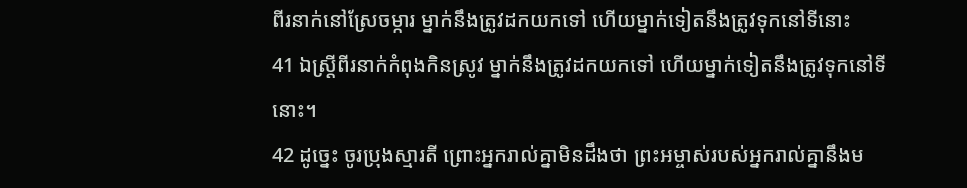ពីរនាក់នៅស្រែចម្ការ ម្នាក់នឹងត្រូវដកយកទៅ ហើយម្នាក់ទៀតនឹងត្រូវទុកនៅទីនោះ
41 ឯស្ដ្រីពីរនាក់កំពុងកិនស្រូវ ម្នាក់នឹងត្រូវដកយកទៅ ហើយម្នាក់ទៀតនឹងត្រូវទុកនៅទីនោះ។
42 ដូច្នេះ ចូរប្រុងស្មារតី ព្រោះអ្នករាល់គ្នាមិនដឹងថា ព្រះអម្ចាស់របស់អ្នករាល់គ្នានឹងម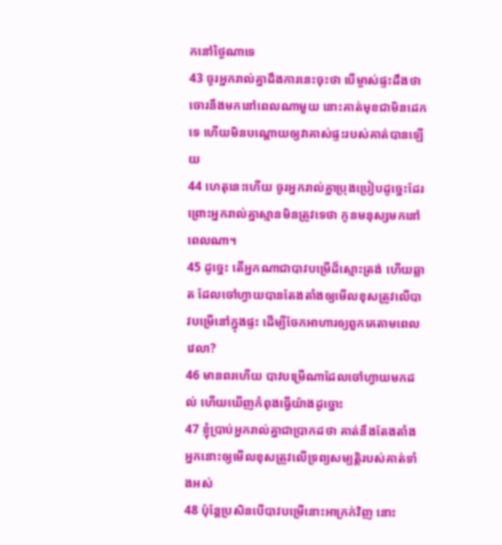កនៅថ្ងៃណាទេ
43 ចូរអ្នករាល់គ្នាដឹងការនេះចុះថា បើម្ចាស់ផ្ទះដឹងថា ចោរនឹងមកនៅពេលណាមួយ នោះគាត់មុខជាមិនដេកទេ ហើយមិនបណ្តោយឲ្យវាគាស់ផ្ទះរបស់គាត់បានឡើយ
44 ហេតុនេះហើយ ចូរអ្នករាល់គ្នាប្រុងប្រៀបដូច្នេះដែរ ព្រោះអ្នករាល់គ្នាស្មានមិនត្រូវទេថា កូនមនុស្សមកនៅពេលណា។
45 ដូច្នេះ តើអ្នកណាជាបាវបម្រើដ៏ស្មោះត្រង់ ហើយឆ្លាត ដែលចៅហ្វាយបានតែងតាំងឲ្យមើលខុសត្រូវលើបាវបម្រើនៅក្នុងផ្ទះ ដើម្បីចែកអាហារឲ្យពួកគេតាមពេលវេលា?
46 មានពរហើយ បាវបម្រើណាដែលចៅហ្វាយមកដល់ ហើយឃើញកំពុងធ្វើយ៉ាងដូច្នោះ
47 ខ្ញុំប្រាប់អ្នករាល់គ្នាជាប្រាកដថា គាត់នឹងតែងតាំងអ្នកនោះឲ្យមើលខុសត្រូវលើទ្រព្យសម្បត្ដិរបស់គាត់ទាំងអស់
48 ប៉ុន្ដែប្រសិនបើបាវបម្រើនោះអាក្រក់វិញ នោះ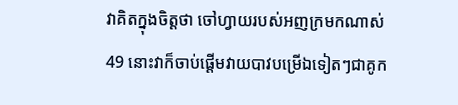វាគិតក្នុងចិត្ដថា ចៅហ្វាយរបស់អញក្រមកណាស់
49 នោះវាក៏ចាប់ផ្ដើមវាយបាវបម្រើឯទៀតៗជាគូក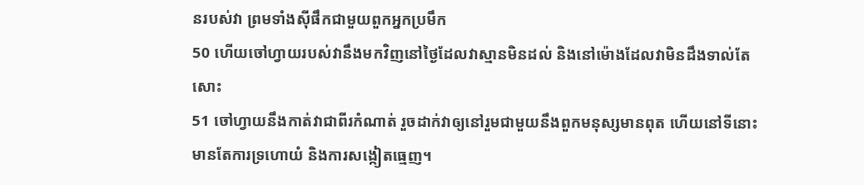នរបស់វា ព្រមទាំងស៊ីផឹកជាមួយពួកអ្នកប្រមឹក
50 ហើយចៅហ្វាយរបស់វានឹងមកវិញនៅថ្ងៃដែលវាស្មានមិនដល់ និងនៅម៉ោងដែលវាមិនដឹងទាល់តែសោះ
51 ចៅហ្វាយនឹងកាត់វាជាពីរកំណាត់ រួចដាក់វាឲ្យនៅរួមជាមួយនឹងពួកមនុស្សមានពុត ហើយនៅទីនោះមានតែការទ្រហោយំ និងការសង្កៀតធ្មេញ។